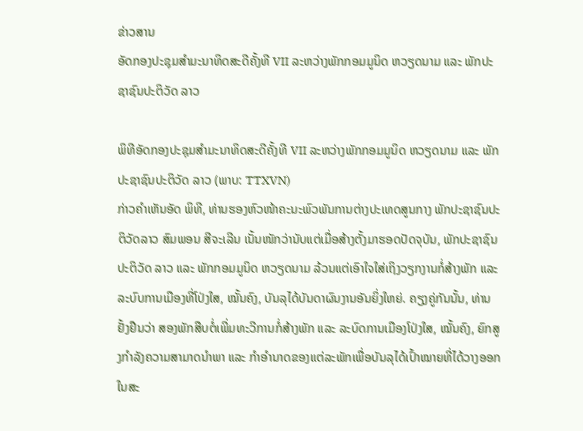ຂ່າວສານ
ອັດກອງປະຊຸມສຳມະນາທິດສະດີຄັ້ງທີ VII ລະຫວ່າງພັກກອມມູນິດ ຫວຽດນາມ ແລະ ພັກປະຊາຊົນປະຕິວັດ ລາວ

ພິທີອັດກອງປະຊຸມສຳມະນາທິດສະດີຄັ້ງທີ VII ລະຫວ່າງພັກກອມມູນິດ ຫວຽດນາມ ແລະ ພັກປະຊາຊົນປະຕິວັດ ລາວ (ພາບ: TTXVN)
ກ່າວຄຳເຫັນອັດ ພິທີ, ທ່ານຮອງຫົວໜ້າຄະນະພົວພັນການຕ່າງປະເທດສູນກາງ ພັກປະຊາຊົນປະຕິວັດລາວ ສົມພອນ ສີຈະເລີນ ເນັ້ນໜັກວ່ານັບແຕ່ເມື່ອສ້າງຕັ້ງມາຮອດປັດຈຸບັນ, ພັກປະຊາຊົນປະຕິວັດ ລາວ ແລະ ພັກກອມມູນິດ ຫວຽດນາມ ລ້ວນແຕ່ເອົາໃຈໃສ່ເຖິງວຽກງານກໍ່ສ້າງພັກ ແລະລະບົບການເມືອງທີ່ໂປ່ງໃສ, ໝັ້ນຄົງ, ບັນລຸໄດ້ບັນດາຜົນງານອັນຍິ່ງໃຫຍ່. ຄຽງຄູ່ກັນນັ້ນ, ທ່ານຢັ້ງຢືນວ່າ ສອງພັກສືບຕໍ່ເພີ່ມທະວີການກໍ່ສ້າງພັກ ແລະ ລະບົດການເມືອງໂປ່ງໃສ, ໝັ້ນຄົງ, ຍົກສູງກຳລັງຄວາມສາມາດນຳພາ ແລະ ກຳອຳນາດຂອງແຕ່ລະພັກເພື່ອບັນລຸໄດ້ເປົ້າໝາຍທີ່ໄດ້ວາງອອກໃນສະ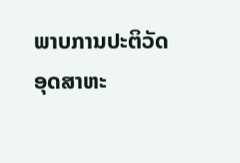ພາບການປະຕິວັດອຸດສາຫະ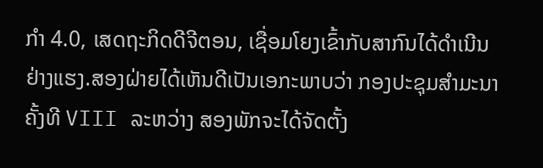ກຳ 4.0, ເສດຖະກິດດີຈີຕອນ, ເຊື່ອມໂຍງເຂົ້າກັບສາກົນໄດ້ດຳເນີນຢ່າງແຮງ.ສອງຝ່າຍໄດ້ເຫັນດີເປັນເອກະພາບວ່າ ກອງປະຊຸມສຳມະນາຄັ້ງທີ VIII ລະຫວ່າງ ສອງພັກຈະໄດ້ຈັດຕັ້ງ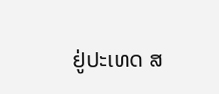ຢູ່ປະເທດ ສ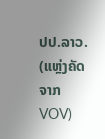ປປ.ລາວ.
(ແຫຼ່ງຄັດຈາກ VOV)